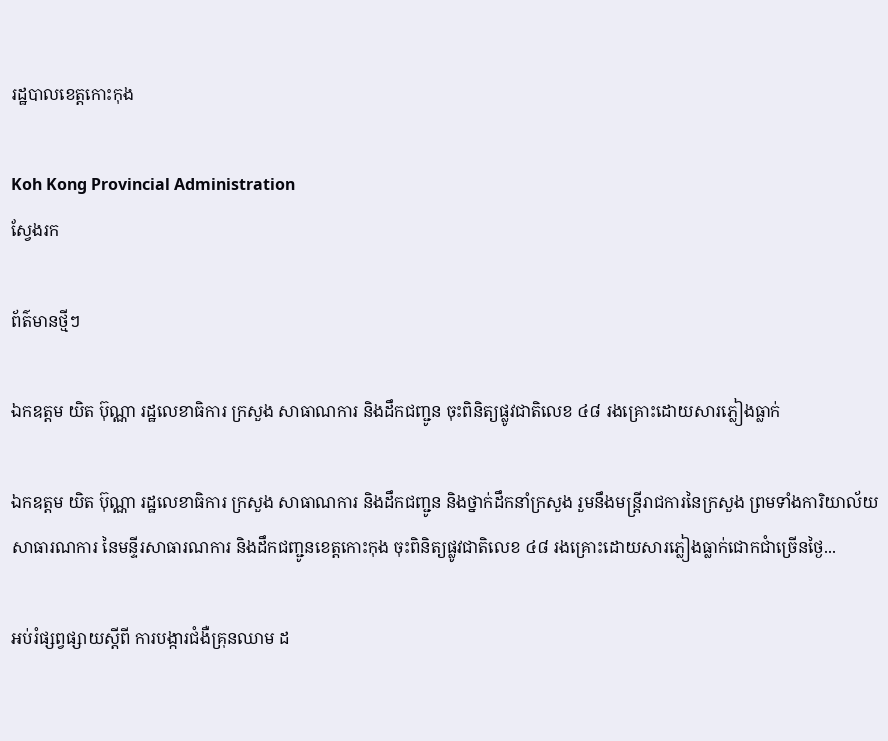រដ្ឋបាលខេត្តកោះកុង

Koh Kong Provincial Administration
ស្វែងរក

ព័ត៌មានថ្មីៗ

ឯកឧត្តម យិត ប៊ុណ្ណា រដ្ឋលេខាធិការ ក្រសួង សាធាណការ និងដឹកជញ្ជូន ចុះពិនិត្យផ្លូវជាតិលេខ ៤៨ រងគ្រោះដោយសារភ្លៀងធ្លាក់

ឯកឧត្តម យិត ប៊ុណ្ណា រដ្ឋលេខាធិការ ក្រសួង សាធាណការ និងដឹកជញ្ជូន និងថ្នាក់ដឹកនាំក្រសួង រួមនឹងមន្ត្រីរាជការនៃក្រសួង ព្រមទាំងការិយាល័យសាធារណការ នៃមន្ទីរសាធារណការ និងដឹកជញ្ជូនខេត្តកោះកុង ចុះពិនិត្យផ្លូវជាតិលេខ ៤៨ រងគ្រោះដោយសារភ្លៀងធ្លាក់ជោកជាំច្រើនថ្ងៃ...

អប់រំផ្សព្វផ្សាយស្តីពី ការបង្ការជំងឺគ្រុនឈាម ដ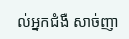ល់អ្នកជំងឺ សាច់ញា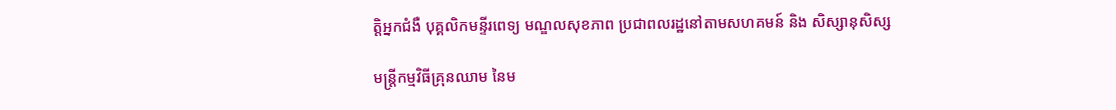ត្តិអ្នកជំងឺ បុគ្គលិកមន្ទីរពេទ្យ មណ្ឌលសុខភាព ប្រជាពលរដ្ឋនៅតាមសហគមន៍ និង សិស្សានុសិស្ស

មន្ត្រីកម្មវិធីគ្រុនឈាម នៃម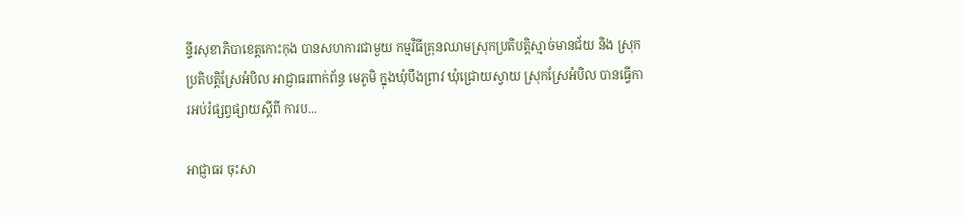ន្ទីរសុខាភិបាខេត្តកោះកុង បានសហការជាមួយ កម្មវិធីគ្រុនឈាមស្រុកប្រតិបត្តិស្មាច់មានជ័យ និង ស្រុកប្រតិបត្តិស្រែអំបិល អាជ្ញាធរពាក់ព័ន្ធ មេភូមិ ក្នុងឃុំបឹងព្រាវ ឃុំជ្រោយស្វាយ ស្រុកស្រែអំបិល បានធ្វើការអប់រំផ្សព្វផ្សាយស្តីពី ការប...

អាជ្ញាធរ ចុះសា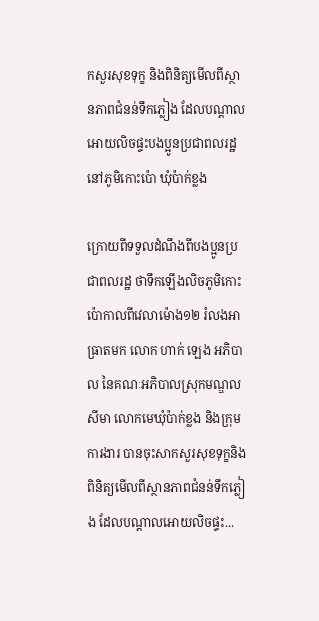កសួរសុខទុក្ខ និងពិនិត្យមេីលពីស្ថានភាពជំនន់ទឹកភ្លៀង ដែលបណ្ដាលអោយលិចផ្ទះបងប្អូនប្រជាពលរដ្ឋនៅភូមិកោះប៉ោ ឃុំប៉ាក់ខ្លង

ក្រោយពីទទួលដំណឹងពីបងប្អូនប្រជាពលរដ្ឋ ថាទឹកឡេីងលិចភូមិកោះប៉ោកាលពីវេលាម៉ោង១២ រំលងអាធ្រាតមក លោក ហាក់ ឡេង អភិបាល នៃគណៈអភិបាលស្រុកមណ្ឌលសីមា លោកមេឃុំប៉ាក់ខ្លង និងក្រុមការងារ បានចុះសាកសួរសុខទុក្ខនិងពិនិត្យមេីលពីស្ថានភាពជំនន់ទឹកភ្លៀង ដែលបណ្ដាលអោយលិចផ្ទះ...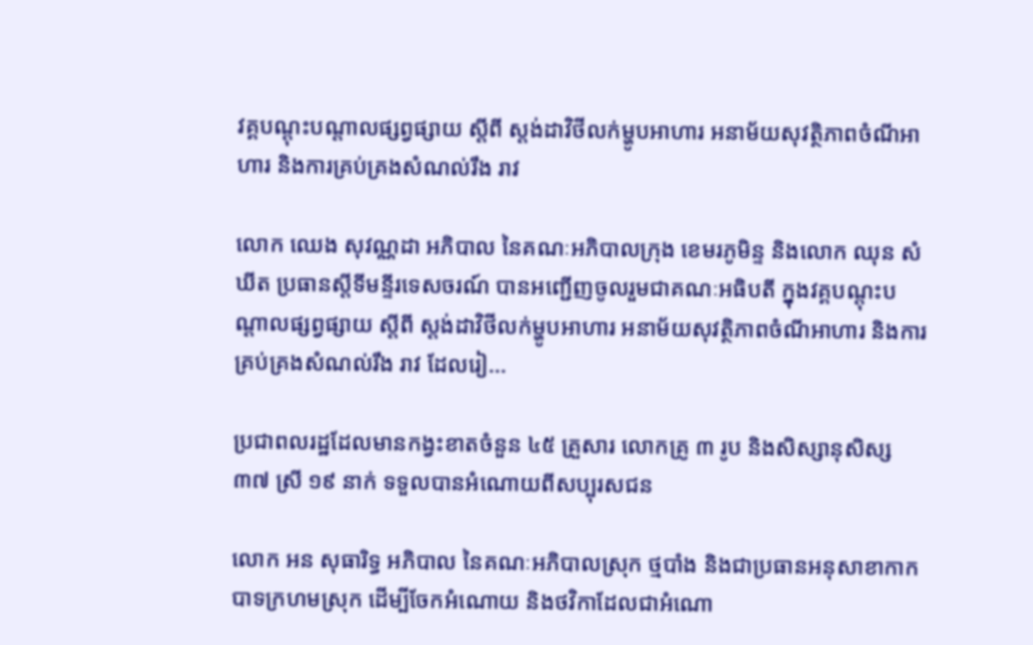វគ្គបណ្តុះបណ្តាលផ្សព្វផ្សាយ ស្តីពី ស្តង់ដាវិថីលក់ម្ហូបអាហារ អនាម័យសុវត្ថិភាពចំណីអាហារ និងការគ្រប់គ្រងសំណល់រឹង រាវ

លោក ឈេង សុវណ្ណដា អភិបាល នៃគណៈអភិបាលក្រុង ខេមរភូមិន្ទ និងលោក ឈុន សំឃីត ប្រធានស្តីទីមន្ទីរទេសចរណ៍ បានអញ្ជើញចូលរួមជាគណៈអធិបតី ក្នុងវគ្គបណ្តុះបណ្តាលផ្សព្វផ្សាយ ស្តីពី ស្តង់ដាវិថីលក់ម្ហូបអាហារ អនាម័យសុវត្ថិភាពចំណីអាហារ និងការគ្រប់គ្រងសំណល់រឹង រាវ ដែលរៀ...

ប្រជាពលរដ្ឋដែលមានកង្វះខាតចំនួន ៤៥ គ្រួសារ លោកគ្រូ ៣ រូប និងសិស្សានុសិស្ស ៣៧ ស្រី ១៩ នាក់ ទទួលបានអំណោយពីសប្បុរសជន

លោក អន សុធារិទ្ធ អភិបាល នៃគណៈអភិបាលស្រុក ថ្មបាំង និងជាប្រធានអនុសាខាកាកបាទក្រហមស្រុក ដើម្បីចែកអំណោយ និងថវិកាដែលជាអំណោ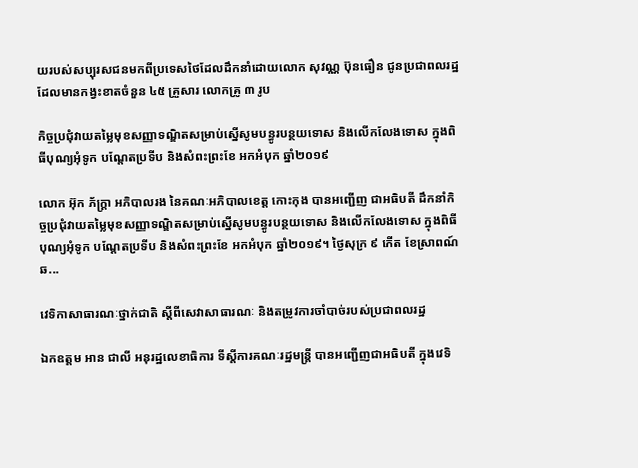យរបស់សប្បុរសជនមកពីប្រទេសថៃដែលដឹកនាំដោយលោក សុវណ្ណ ប៊ុនធឿន ជូនប្រជាពលរដ្ឋដែលមានកង្វះខាតចំនួន ៤៥ គ្រួសារ លោកគ្រូ ៣ រូប

កិច្ចប្រជុំវាយតម្លៃមុខសញ្ញាទណ្ឌិតសម្រាប់ស្នើសូមបន្ធូរបន្ថយទោស និងលើកលែងទោស ក្នុងពិធីបុណ្យអុំទូក បណ្តែតប្រទីប និងសំពះព្រះខែ អកអំបុក ឆ្នាំ២០១៩

លោក អ៊ុក ភ័ក្ត្រា អភិបាលរង នៃគណៈអភិបាលខេត្ត កោះកុង បានអញ្ជើញ ជាអធិបតី ដឹកនាំកិច្ចប្រជុំវាយតម្លៃមុខសញ្ញាទណ្ឌិតសម្រាប់ស្នើសូមបន្ធូរបន្ថយទោស និងលើកលែងទោស ក្នុងពិធីបុណ្យអុំទូក បណ្តែតប្រទីប និងសំពះព្រះខែ អកអំបុក ឆ្នាំ២០១៩។ ថ្ងៃសុក្រ ៩ កើត ខែស្រាពណ៍ ឆ...

វេទិកាសាធារណៈថ្នាក់ជាតិ ស្ដីពីសេវាសាធារណៈ និងតម្រូវការចាំបាច់របស់ប្រជាពលរដ្ឋ

ឯកឧត្ដម អាន ជាលី អនុរដ្ឋលេខាធិការ ទីស្ដីការគណៈរដ្ឋមន្រ្តី បានអញ្ជើញជាអធិបតី ក្នុងវេទិ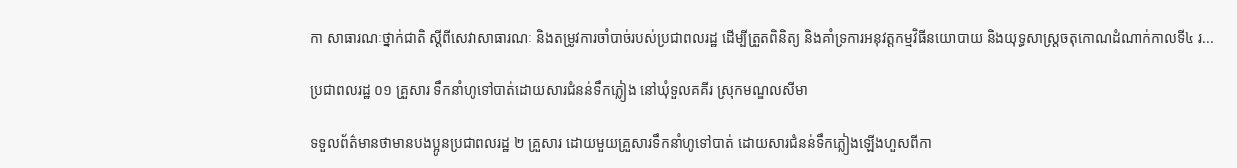កា សាធារណៈថ្នាក់ជាតិ ស្ដីពីសេវាសាធារណៈ និងតម្រូវការចាំបាច់របស់ប្រជាពលរដ្ឋ ដើម្បីត្រួតពិនិត្យ និងគាំទ្រការអនុវត្តកម្មវិធីនយោបាយ និងយុទ្ធសាស្រ្តចតុកោណដំណាក់កាលទី៤ រ...

ប្រជាពលរដ្ឋ ០១ គ្រួសារ ទឹកនាំហូទៅបាត់ដោយសារជំនន់ទឹកភ្លៀង នៅឃុំទួលគគីរ ស្រុកមណ្ឌលសីមា

ទទួលព័ត៌មានថាមានបងប្អូនប្រជាពលរដ្ឋ ២ គ្រួសារ ដោយមួយគ្រួសារទឹកនាំហូទៅបាត់ ដោយសារជំនន់ទឹកភ្លៀងឡើងហួសពីកា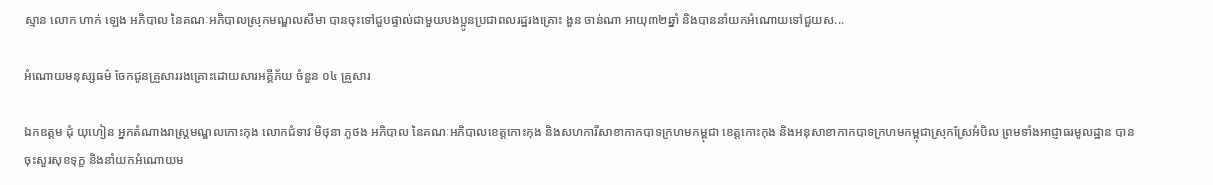ស្មាន លោក ហាក់ ឡេង អភិបាល នៃគណៈអភិបាលស្រុកមណ្ឌលសីមា បានចុះទៅជួបផ្ទាល់ជាមួយបងប្អូនប្រជាពលរដ្ឋរងគ្រោះ ងួន ចាន់ណា អាយុ៣២ឆ្នាំ និងបាននាំយកអំណោយទៅជួយស...

អំណោយមនុស្សធម៌ ចែកជូនគ្រួសាររងគ្រោះដោយសារអគ្គីភ័យ ចំនួន ០៤ គ្រួសារ

ឯកឧត្តម ដុំ យុហៀន អ្នកតំណាងរាស្ត្រមណ្ឌលកោះកុង លោកជំទាវ មិថុនា ភូថង អភិបាល នៃគណៈអភិបាលខេត្តកោះកុង និងសហការីសាខាកាកបាទក្រហមកម្ពុជា ខេត្តកោះកុង និងអនុសាខាកាកបាទក្រហមកម្ពុជាស្រុកស្រែអំបិល ព្រមទាំងអាជ្ញាធរមូលដ្ឋាន បានចុះសួរសុខទុក្ខ និងនាំយកអំណោយម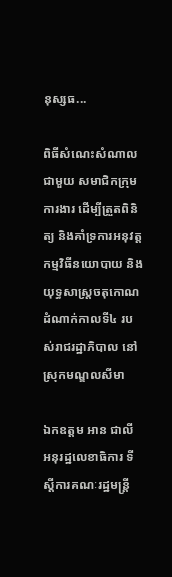នុស្សធ...

ពិធីសំណេះសំណាល ជាមួយ សមាជិកក្រុមការងារ ដើម្បីត្រួតពិនិត្យ និងគាំទ្រការអនុវត្តកម្មវិធីនយោបាយ និងយុទ្ធសាស្រ្តចតុកោណដំណាក់កាលទី៤ របស់រាជរដ្ឋាភិបាល នៅស្រុកមណ្ឌលសីមា

ឯកឧត្ដម អាន ជាលី អនុរដ្ឋលេខាធិការ ទីស្ដីការគណៈរដ្ឋមន្រ្តី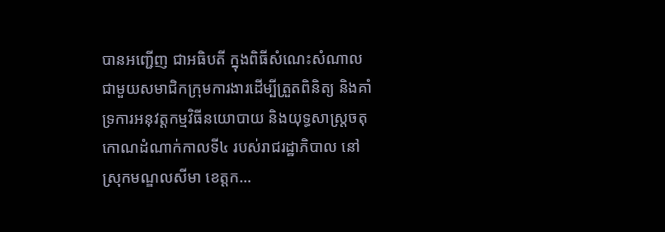បានអញ្ជើញ ជាអធិបតី ក្នុងពិធីសំណេះសំណាល ជាមួយសមាជិកក្រុមការងារដើម្បីត្រួតពិនិត្យ និងគាំទ្រការអនុវត្តកម្មវិធីនយោបាយ និងយុទ្ធសាស្រ្តចតុកោណដំណាក់កាលទី៤ របស់រាជរដ្ឋាភិបាល នៅស្រុកមណ្ឌលសីមា ខេត្តក...